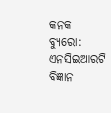କନକ ବ୍ୟୁରୋ: ଏନସିଇଆରଟି ବିଜ୍ଞାନ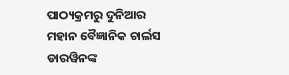ପାଠ୍ୟକ୍ରମରୁ ଦୁନିଆର ମହାନ ବୈଜ୍ଞାନିକ ଚାର୍ଲସ ଡାରୱିନଙ୍କ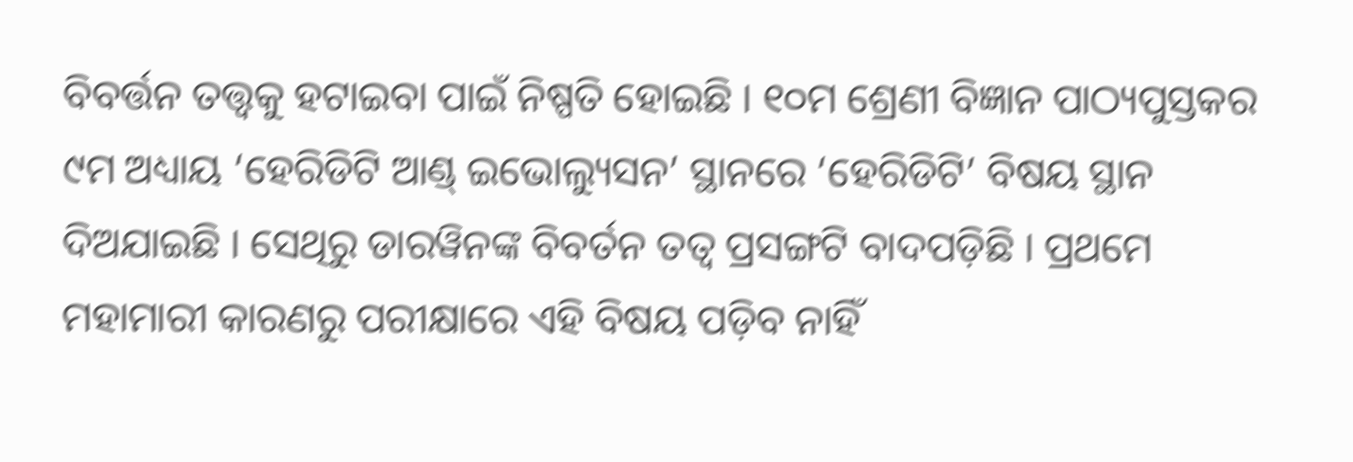ବିବର୍ତ୍ତନ ତତ୍ତ୍ୱକୁ ହଟାଇବା ପାଇଁ ନିଷ୍ପତି ହୋଇଛି । ୧୦ମ ଶ୍ରେଣୀ ବିଜ୍ଞାନ ପାଠ୍ୟପୁସ୍ତକର ୯ମ ଅଧ୍ୟାୟ ‘ହେରିଡିଟି ଆଣ୍ଡ୍ ଇଭୋଲ୍ୟୁସନ’ ସ୍ଥାନରେ ‘ହେରିଡିଟି’ ବିଷୟ ସ୍ଥାନ ଦିଅଯାଇଛି । ସେଥିରୁ ଡାରୱିନଙ୍କ ବିବର୍ତନ ତତ୍ୱ ପ୍ରସଙ୍ଗଟି ବାଦପଡ଼ିଛି । ପ୍ରଥମେ ମହାମାରୀ କାରଣରୁ ପରୀକ୍ଷାରେ ଏହି ବିଷୟ ପଡ଼ିବ ନାହିଁ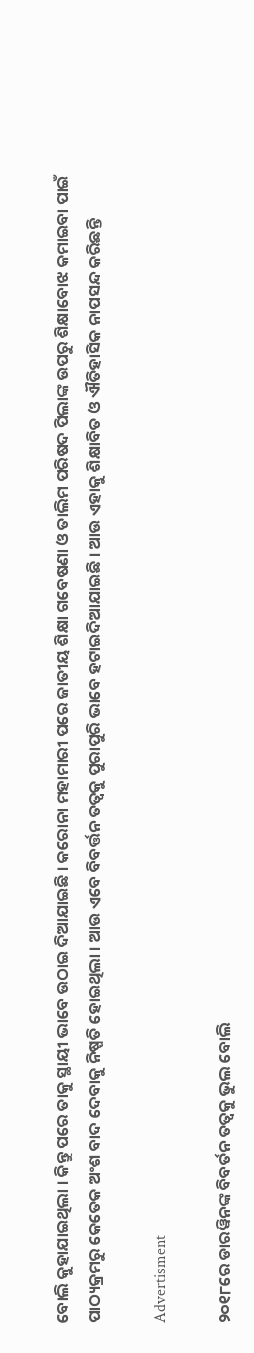ବୋଲି କୁହାଯାଇଥିଲା । କିନ୍ତୁ ପରେ ତାକୁ ସ୍ଥାୟୀ ଭାବେ ଉଠାଇ ଦିଆଯାଇଛି । କରୋନା ମହାମାରୀ ପରେ ଜାତୀୟ ଶିକ୍ଷା ଗବେଷଣା ଓ ତାଲିମ ପରିଷଦ ପିଲାଙ୍କ ଉପରୁ ଶିକ୍ଷାବୋଝ କମାଇବା ପାଇଁ ପାଠ୍ୟକ୍ରମରୁ କେତେକ ଅଂଶ ବାଦ ଦେବାକୁ ନିଷ୍ପତି ହୋଇଥିଲା । ଆଉ ଏବେ ବିବର୍ତ୍ତନ ତତ୍ୱକୁ ପୁରାପୁରି ଭାବେ ହଟାଇଦିଆଯାଇଛି । ଆଉ ଏହାକୁ ଶିକ୍ଷାବିତ ଓ ଐତିହାସିକ ନାପସନ୍ଦ କରିଛନ୍ତି

Advertisment

୨୦୧୮ରେ ଡାରୱିନଙ୍କ ବିବର୍ତନ ତତ୍ୱକୁ ଭୁଲ ବୋଲି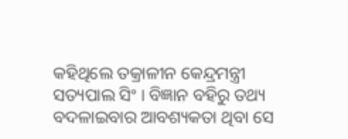କହିଥିଲେ ତକ୍ରାଳୀନ କେନ୍ଦ୍ରମନ୍ତ୍ରୀ ସତ୍ୟପାଲ ସିଂ । ବିଜ୍ଞାନ ବହିରୁ ତଥ୍ୟ ବଦଳାଇବାର ଆବଶ୍ୟକତା ଥିବା ସେ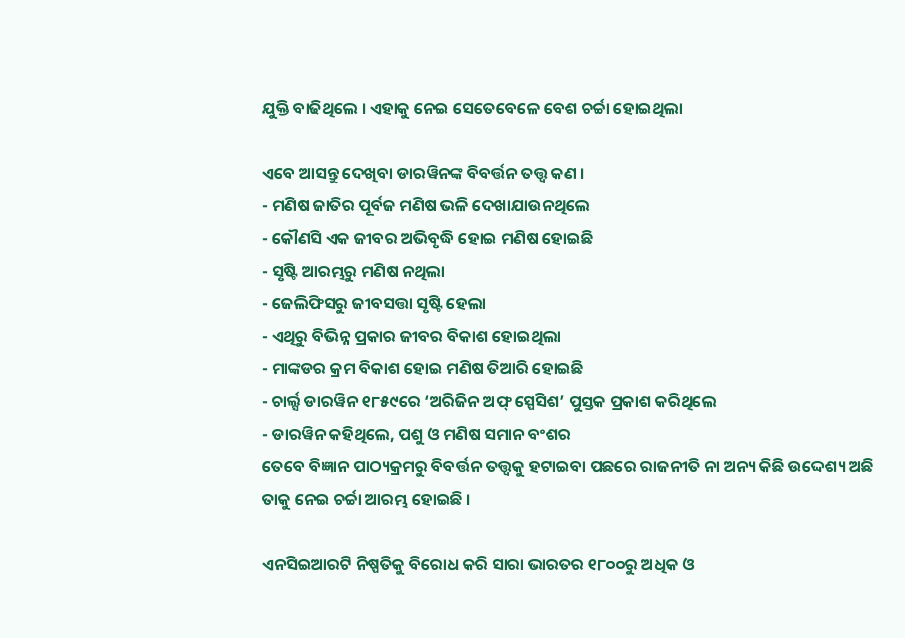ଯୁକ୍ତି ବାଢିଥିଲେ । ଏହାକୁ ନେଇ ସେତେବେଳେ ବେଶ ଚର୍ଚ୍ଚା ହୋଇଥିଲା

ଏବେ ଆସନ୍ତୁ ଦେଖିବା ଡାରୱିନଙ୍କ ବିବର୍ତ୍ତନ ତତ୍ତ୍ୱ କଣ ।
- ମଣିଷ ଜାତିର ପୂର୍ବଜ ମଣିଷ ଭଳି ଦେଖାଯାଉନଥିଲେ
- କୌଣସି ଏକ ଜୀବର ଅଭିବୃଦ୍ଧି ହୋଇ ମଣିଷ ହୋଇଛି
- ସୃଷ୍ଟି ଆରମ୍ଭରୁ ମଣିଷ ନଥିଲା
- ଜେଲିଫିସରୁ ଜୀବସତ୍ତା ସୃଷ୍ଟି ହେଲା
- ଏଥିରୁ ବିଭିନ୍ନ ପ୍ରକାର ଜୀବର ବିକାଶ ହୋଇଥିଲା
- ମାଙ୍କଡର କ୍ରମ ବିକାଶ ହୋଇ ମଣିଷ ତିଆରି ହୋଇଛି
- ଚାର୍ଲ୍ସ ଡାରୱିନ ୧୮୫୯ରେ ‘ଅରିଜିନ ଅଫ୍ ସ୍ପେସିଶ’ ପୁସ୍ତକ ପ୍ରକାଶ କରିଥିଲେ
- ଡାରୱିନ କହିଥିଲେ, ପଶୁ ଓ ମଣିଷ ସମାନ ବଂଶର
ତେବେ ବିଜ୍ଞାନ ପାଠ୍ୟକ୍ରମରୁ ବିବର୍ତ୍ତନ ତତ୍ତ୍ୱକୁ ହଟାଇବା ପଛରେ ରାଜନୀତି ନା ଅନ୍ୟ କିଛି ଉଦ୍ଦେଶ୍ୟ ଅଛି ତାକୁ ନେଇ ଚର୍ଚ୍ଚା ଆରମ୍ଭ ହୋଇଛି ।

ଏନସିଇଆରଟି ନିଷ୍ପତିକୁ ବିରୋଧ କରି ସାରା ଭାରତର ୧୮୦୦ରୁ ଅଧିକ ଓ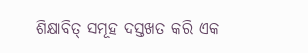ଶିକ୍ଷାବିତ୍ ସମୂହ ଦସ୍ତଖତ କରି ଏକ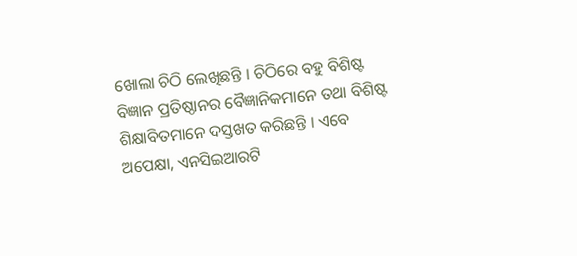ଖୋଲା ଚିଠି ଲେଖିଛନ୍ତି । ଚିଠିରେ ବହୁ ବିଶିଷ୍ଟ ବିଜ୍ଞାନ ପ୍ରତିଷ୍ଠାନର ବୈଜ୍ଞାନିକମାନେ ତଥା ବିଶିଷ୍ଟ ଶିକ୍ଷାବିତମାନେ ଦସ୍ତଖତ କରିଛନ୍ତି । ଏବେ ଅପେକ୍ଷା, ଏନସିଇଆରଟି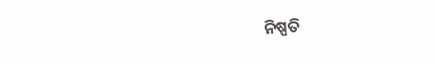ନିଷ୍ପତି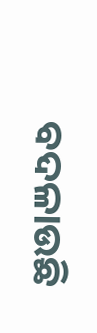ବଦଳାଉଛି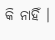କି ନାହିଁ ।